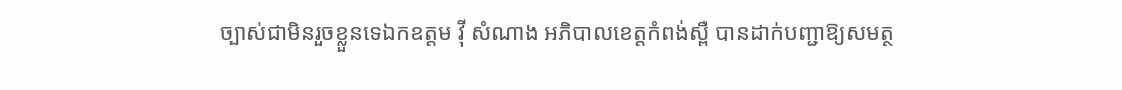ច្បាស់ជាមិនរួចខ្លួនទេឯកឧត្តម វុី សំណាង អភិបាលខេត្តកំពង់ស្ពឺ បានដាក់បញ្ជាឱ្យសមត្ថ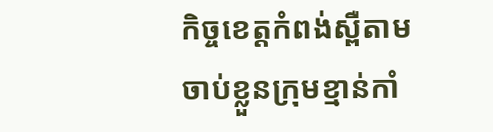កិច្ចខេត្តកំពង់ស្ពឺតាមចាប់ខ្លួនក្រុមខ្មាន់កាំ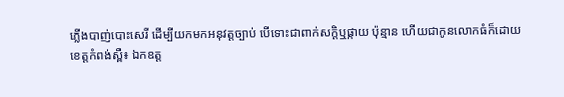ភ្លើងបាញ់បោះសេរី ដើម្បីយកមកអនុវត្តច្បាប់ បើទោះជាពាក់សក្តិឬផ្កាយ ប៉ុន្មាន ហើយជាកូនលោកធំក៏ដោយ
ខេត្តកំពង់ស្ពឺ៖ ឯកឧត្ត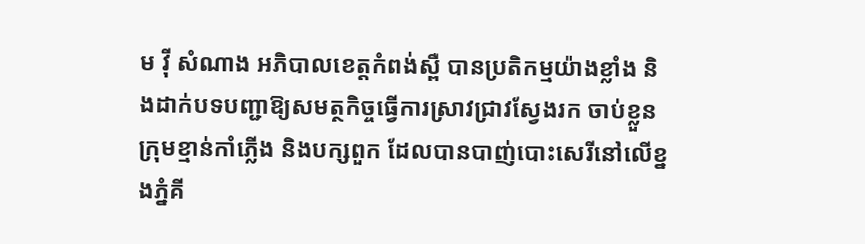ម វុី សំណាង អភិបាលខេត្តកំពង់ស្ពឺ បានប្រតិកម្មយ៉ាងខ្លាំង និងដាក់បទបញ្ជាឱ្យសមត្ថកិច្ចធ្វើការស្រាវជ្រាវស្វែងរក ចាប់ខ្លួនក្រុមខ្មាន់កាំភ្លើង និងបក្សពួក ដែលបានបាញ់បោះសេរីនៅលើខ្នងភ្នំគី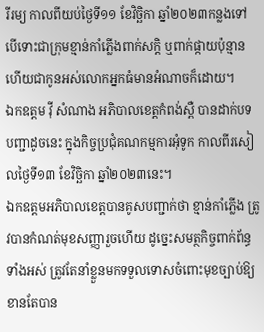រីរម្យ កាលពីយប់ថ្ងៃទី១១ ខែវិច្ឆិកា ឆ្នាំ២០២៣កន្លងទៅ បើទោះជាក្រុមខ្មាន់កាំភ្លើងពាក់សក្តិ ឬពាក់ផ្កាយប៉ុន្មាន ហើយជាកូនអស់លោកអ្នកធំមានអំណាចក៏ដោយ។
ឯកឧត្តម វ៉ី សំណាង អភិបាលខេត្តកំពង់ស្ពឺ បានដាក់បទបញ្ជាដូចនេះ ក្នុងកិច្ចប្រជុំគណកម្មការអុំទូក កាលពីរសៀលថ្ងៃទី១៣ ខែវិច្ឆិកា ឆ្នាំ២០២៣នេះ។
ឯកឧត្តមអភិបាលខេត្តបានគូសបញ្ជាក់ថា ខ្មាន់កាំភ្លើង ត្រូវបានកំណត់មុខសញ្ញារួចហើយ ដូច្នេះសមត្ថកិច្ចពាក់ព័ន្ធទាំងអស់ ត្រូវតែនាំខ្លួនមកទទួលទោសចំពោះមុខច្បាប់ឱ្យខានតែបាន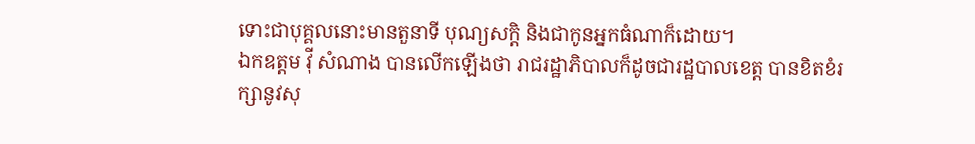ទោះជាបុគ្គលនោះមានតួនាទី បុណ្យសក្តិ និងជាកូនអ្នកធំណាក៏ដោយ។
ឯកឧត្តម វ៉ី សំណាង បានលើកឡើងថា រាជរដ្ឋាភិបាលក៏ដូចជារដ្ឋបាលខេត្ត បានខិតខំរក្សានូវសុ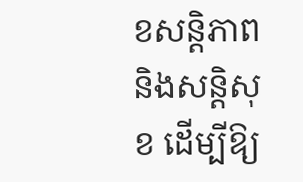ខសន្តិភាព និងសន្តិសុខ ដើម្បីឱ្យ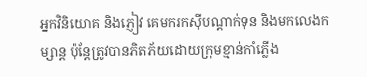អ្នកវិនិយោគ និងភ្ញៀវ គេមករកស៊ីបណ្តាក់ទុន និងមកលេងកម្សាន្ត ប៉ុន្តែត្រូវបានភិតភ័យដោយក្រុមខ្មាន់កាំភ្លើង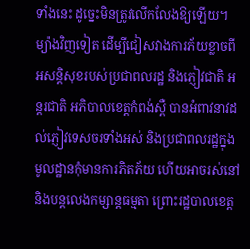ទាំងនេះ ដូច្នេះមិនត្រូវលើកលែងឱ្យឡើយ។
ម្យ៉ាងវិញទៀត ដើម្បីជៀសវាងការភ័យខ្លាចពីអសន្តិសុខរបស់ប្រជាពលរដ្ឋ និងភ្ញៀវជាតិ អន្តរជាតិ អភិបាលខេត្តកំពង់ស្ពឺ បានអំពាវនាវដល់ភ្ញៀវទេសចរទាំងអស់ និងប្រជាពលរដ្ឋក្នុងមូលដ្ឋានកុំមានការភិតភ័យ ហើយអាចរស់នៅ និងបន្តលេងកម្សាន្តធម្មតា ព្រោះរដ្ឋបាលខេត្ត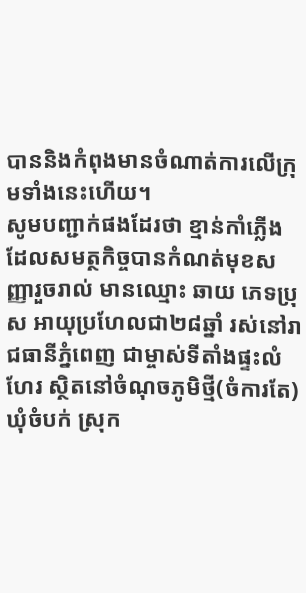បាននិងកំពុងមានចំណាត់ការលើក្រុមទាំងនេះហើយ។
សូមបញ្ជាក់ផងដែរថា ខ្មាន់កាំភ្លើងដែលសមត្ថកិច្ចបានកំណត់មុខសញ្ញារួចរាល់ មានឈ្មោះ ឆាយ ភេទប្រុស អាយុប្រហែលជា២៨ឆ្នាំ រស់នៅរាជធានីភ្នំពេញ ជាម្ចាស់ទីតាំងផ្ទះលំហែរ ស្ថិតនៅចំណុចភូមិថ្មី(ចំការតែ) ឃុំចំបក់ ស្រុក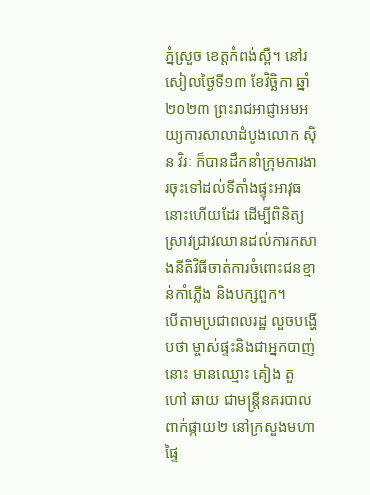ភ្នំស្រួច ខេត្តកំពង់ស្ពឺ។ នៅរសៀលថ្ងៃទី១៣ ខែវិច្ឆិកា ឆ្នាំ២០២៣ ព្រះរាជអាជ្ញាអមអយ្យការសាលាដំបូងលោក ស៊ិន វិរៈ ក៏បានដឹកនាំក្រុមការងារចុះទៅដល់ទីតាំងផ្ទុះអាវុធនោះហើយដែរ ដើម្បីពិនិត្យស្រាវជ្រាវឈានដល់ការកសាងនីតិវិធីចាត់ការចំពោះជនខ្មាន់កាំភ្លើង និងបក្សពួក។
បើតាមប្រជាពលរដ្ឋ លួចបង្ហើបថា ម្ចាស់ផ្ទះនិងជាអ្នកបាញ់នោះ មានឈ្មោះ គៀង តួ ហៅ ឆាយ ជាមន្ត្រីនគរបាលពាក់ផ្កាយ២ នៅក្រសួងមហាផ្ទៃ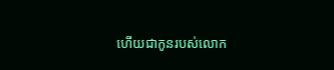ហើយជាកូនរបស់លោក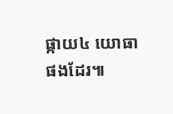ផ្កាយ៤ យោធាផងដែរ៕